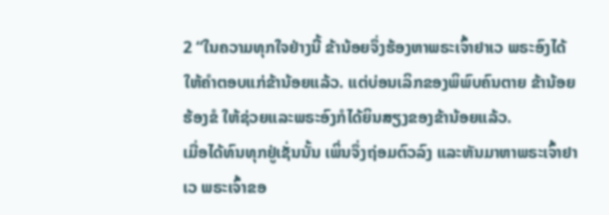2 “ໃນຄວາມທຸກໃຈຢ່າງນີ້ ຂ້ານ້ອຍຈຶ່ງຮ້ອງຫາພຣະເຈົ້າຢາເວ ພຣະອົງໄດ້ໃຫ້ຄຳຕອບແກ່ຂ້ານ້ອຍແລ້ວ. ແຕ່ບ່ອນເລິກຂອງພິພົບຄົນຕາຍ ຂ້ານ້ອຍຮ້ອງຂໍ ໃຫ້ຊ່ວຍແລະພຣະອົງກໍໄດ້ຍິນສຽງຂອງຂ້ານ້ອຍແລ້ວ.
ເມື່ອໄດ້ທົນທຸກຢູ່ເຊັ່ນນັ້ນ ເພິ່ນຈຶ່ງຖ່ອມຕົວລົງ ແລະຫັນມາຫາພຣະເຈົ້າຢາເວ ພຣະເຈົ້າຂອ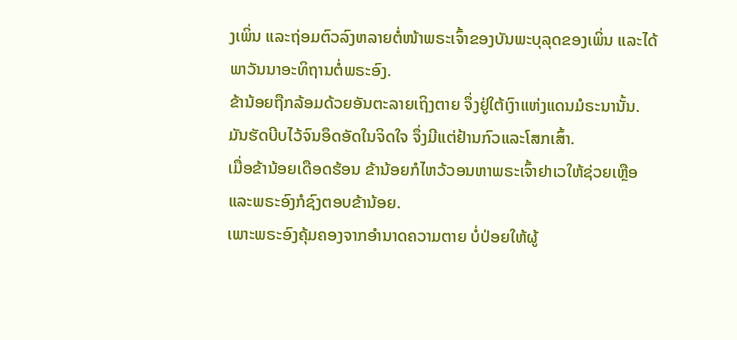ງເພິ່ນ ແລະຖ່ອມຕົວລົງຫລາຍຕໍ່ໜ້າພຣະເຈົ້າຂອງບັນພະບຸລຸດຂອງເພິ່ນ ແລະໄດ້ພາວັນນາອະທິຖານຕໍ່ພຣະອົງ.
ຂ້ານ້ອຍຖືກລ້ອມດ້ວຍອັນຕະລາຍເຖິງຕາຍ ຈຶ່ງຢູ່ໃຕ້ເງົາແຫ່ງແດນມໍຣະນານັ້ນ. ມັນຮັດບີບໄວ້ຈົນອຶດອັດໃນຈິດໃຈ ຈຶ່ງມີແຕ່ຢ້ານກົວແລະໂສກເສົ້າ.
ເມື່ອຂ້ານ້ອຍເດືອດຮ້ອນ ຂ້ານ້ອຍກໍໄຫວ້ວອນຫາພຣະເຈົ້າຢາເວໃຫ້ຊ່ວຍເຫຼືອ ແລະພຣະອົງກໍຊົງຕອບຂ້ານ້ອຍ.
ເພາະພຣະອົງຄຸ້ມຄອງຈາກອຳນາດຄວາມຕາຍ ບໍ່ປ່ອຍໃຫ້ຜູ້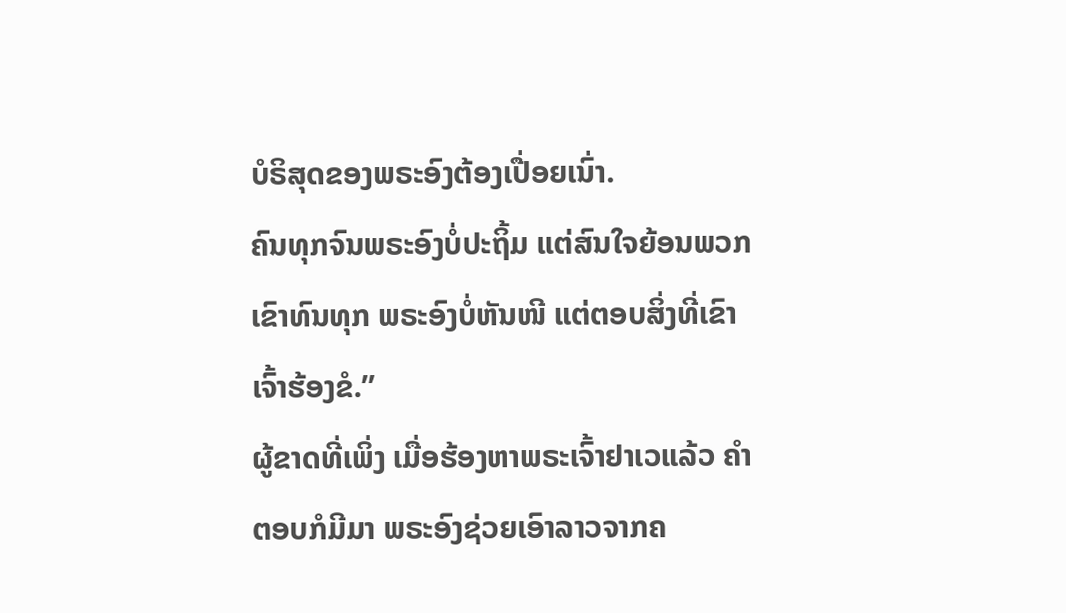ບໍຣິສຸດຂອງພຣະອົງຕ້ອງເປື່ອຍເນົ່າ.
ຄົນທຸກຈົນພຣະອົງບໍ່ປະຖິ້ມ ແຕ່ສົນໃຈຍ້ອນພວກເຂົາທົນທຸກ ພຣະອົງບໍ່ຫັນໜີ ແຕ່ຕອບສິ່ງທີ່ເຂົາເຈົ້າຮ້ອງຂໍ.”
ຜູ້ຂາດທີ່ເພິ່ງ ເມື່ອຮ້ອງຫາພຣະເຈົ້າຢາເວແລ້ວ ຄຳຕອບກໍມີມາ ພຣະອົງຊ່ວຍເອົາລາວຈາກຄ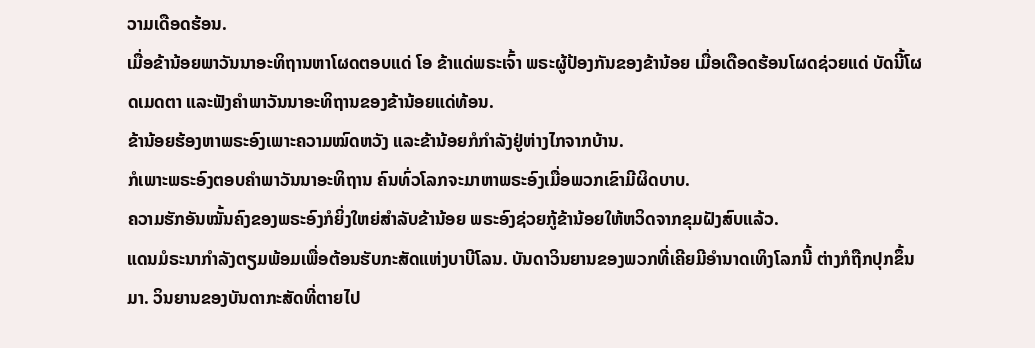ວາມເດືອດຮ້ອນ.
ເມື່ອຂ້ານ້ອຍພາວັນນາອະທິຖານຫາໂຜດຕອບແດ່ ໂອ ຂ້າແດ່ພຣະເຈົ້າ ພຣະຜູ້ປ້ອງກັນຂອງຂ້ານ້ອຍ ເມື່ອເດືອດຮ້ອນໂຜດຊ່ວຍແດ່ ບັດນີ້ໂຜດເມດຕາ ແລະຟັງຄຳພາວັນນາອະທິຖານຂອງຂ້ານ້ອຍແດ່ທ້ອນ.
ຂ້ານ້ອຍຮ້ອງຫາພຣະອົງເພາະຄວາມໝົດຫວັງ ແລະຂ້ານ້ອຍກໍກຳລັງຢູ່ຫ່າງໄກຈາກບ້ານ.
ກໍເພາະພຣະອົງຕອບຄຳພາວັນນາອະທິຖານ ຄົນທົ່ວໂລກຈະມາຫາພຣະອົງເມື່ອພວກເຂົາມີຜິດບາບ.
ຄວາມຮັກອັນໝັ້ນຄົງຂອງພຣະອົງກໍຍິ່ງໃຫຍ່ສຳລັບຂ້ານ້ອຍ ພຣະອົງຊ່ວຍກູ້ຂ້ານ້ອຍໃຫ້ຫວິດຈາກຂຸມຝັງສົບແລ້ວ.
ແດນມໍຣະນາກຳລັງຕຽມພ້ອມເພື່ອຕ້ອນຮັບກະສັດແຫ່ງບາບີໂລນ. ບັນດາວິນຍານຂອງພວກທີ່ເຄີຍມີອຳນາດເທິງໂລກນີ້ ຕ່າງກໍຖືກປຸກຂຶ້ນມາ. ວິນຍານຂອງບັນດາກະສັດທີ່ຕາຍໄປ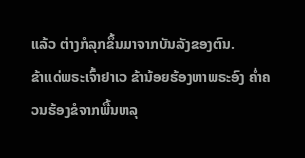ແລ້ວ ຕ່າງກໍລຸກຂຶ້ນມາຈາກບັນລັງຂອງຕົນ.
ຂ້າແດ່ພຣະເຈົ້າຢາເວ ຂ້ານ້ອຍຮ້ອງຫາພຣະອົງ ຄໍ່າຄວນຮ້ອງຂໍຈາກພື້ນຫລຸ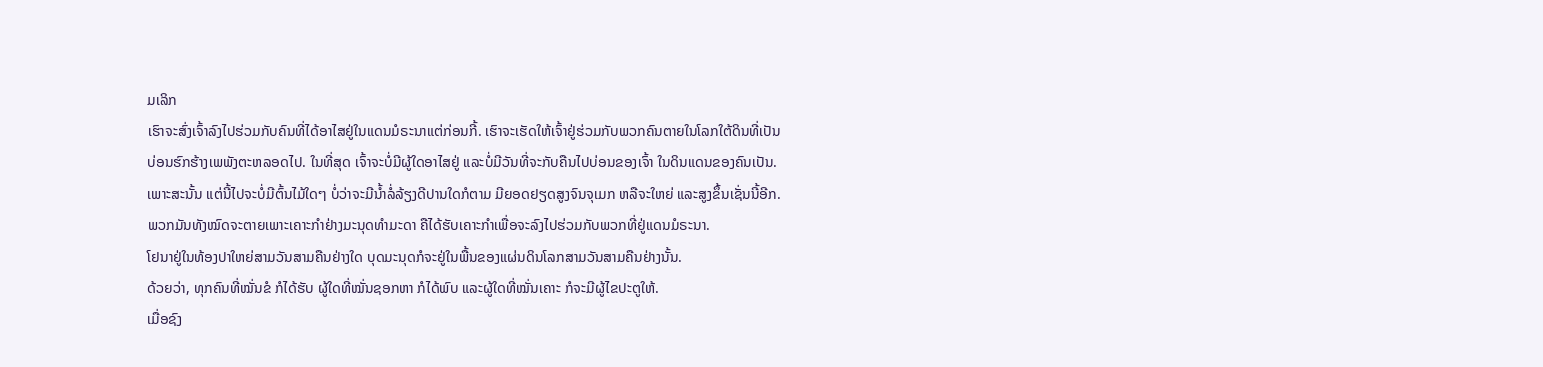ມເລິກ
ເຮົາຈະສົ່ງເຈົ້າລົງໄປຮ່ວມກັບຄົນທີ່ໄດ້ອາໄສຢູ່ໃນແດນມໍຣະນາແຕ່ກ່ອນກີ້. ເຮົາຈະເຮັດໃຫ້ເຈົ້າຢູ່ຮ່ວມກັບພວກຄົນຕາຍໃນໂລກໃຕ້ດິນທີ່ເປັນບ່ອນຮົກຮ້າງເພພັງຕະຫລອດໄປ. ໃນທີ່ສຸດ ເຈົ້າຈະບໍ່ມີຜູ້ໃດອາໄສຢູ່ ແລະບໍ່ມີວັນທີ່ຈະກັບຄືນໄປບ່ອນຂອງເຈົ້າ ໃນດິນແດນຂອງຄົນເປັນ.
ເພາະສະນັ້ນ ແຕ່ນີ້ໄປຈະບໍ່ມີຕົ້ນໄມ້ໃດໆ ບໍ່ວ່າຈະມີນໍ້າລໍ່ລ້ຽງດີປານໃດກໍຕາມ ມີຍອດຢຽດສູງຈົນຈຸເມກ ຫລືຈະໃຫຍ່ ແລະສູງຂຶ້ນເຊັ່ນນີ້ອີກ. ພວກມັນທັງໝົດຈະຕາຍເພາະເຄາະກຳຢ່າງມະນຸດທຳມະດາ ຄືໄດ້ຮັບເຄາະກຳເພື່ອຈະລົງໄປຮ່ວມກັບພວກທີ່ຢູ່ແດນມໍຣະນາ.
ໂຢນາຢູ່ໃນທ້ອງປາໃຫຍ່ສາມວັນສາມຄືນຢ່າງໃດ ບຸດມະນຸດກໍຈະຢູ່ໃນພື້ນຂອງແຜ່ນດິນໂລກສາມວັນສາມຄືນຢ່າງນັ້ນ.
ດ້ວຍວ່າ, ທຸກຄົນທີ່ໝັ່ນຂໍ ກໍໄດ້ຮັບ ຜູ້ໃດທີ່ໝັ່ນຊອກຫາ ກໍໄດ້ພົບ ແລະຜູ້ໃດທີ່ໝັ່ນເຄາະ ກໍຈະມີຜູ້ໄຂປະຕູໃຫ້.
ເມື່ອຊົງ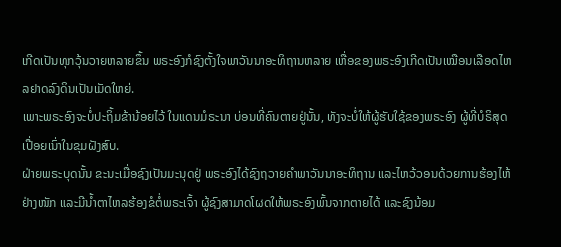ເກີດເປັນທຸກວຸ້ນວາຍຫລາຍຂຶ້ນ ພຣະອົງກໍຊົງຕັ້ງໃຈພາວັນນາອະທິຖານຫລາຍ ເຫື່ອຂອງພຣະອົງເກີດເປັນເໝືອນເລືອດໄຫລຢາດລົງດິນເປັນເມັດໃຫຍ່.
ເພາະພຣະອົງຈະບໍ່ປະຖິ້ມຂ້ານ້ອຍໄວ້ ໃນແດນມໍຣະນາ ບ່ອນທີ່ຄົນຕາຍຢູ່ນັ້ນ, ທັງຈະບໍ່ໃຫ້ຜູ້ຮັບໃຊ້ຂອງພຣະອົງ ຜູ້ທີ່ບໍຣິສຸດເປື່ອຍເນົ່າໃນຂຸມຝັງສົບ.
ຝ່າຍພຣະບຸດນັ້ນ ຂະນະເມື່ອຊົງເປັນມະນຸດຢູ່ ພຣະອົງໄດ້ຊົງຖວາຍຄຳພາວັນນາອະທິຖານ ແລະໄຫວ້ວອນດ້ວຍການຮ້ອງໄຫ້ຢ່າງໜັກ ແລະມີນໍ້າຕາໄຫລຮ້ອງຂໍຕໍ່ພຣະເຈົ້າ ຜູ້ຊົງສາມາດໂຜດໃຫ້ພຣະອົງພົ້ນຈາກຕາຍໄດ້ ແລະຊົງນ້ອມ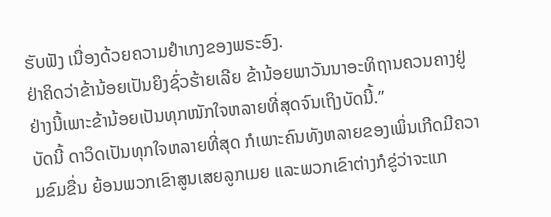ຮັບຟັງ ເນື່ອງດ້ວຍຄວາມຢຳເກງຂອງພຣະອົງ.
ຢ່າຄິດວ່າຂ້ານ້ອຍເປັນຍິງຊົ່ວຮ້າຍເລີຍ ຂ້ານ້ອຍພາວັນນາອະທິຖານຄວນຄາງຢູ່ຢ່າງນີ້ເພາະຂ້ານ້ອຍເປັນທຸກໜັກໃຈຫລາຍທີ່ສຸດຈົນເຖິງບັດນີ້.”
ບັດນີ້ ດາວິດເປັນທຸກໃຈຫລາຍທີ່ສຸດ ກໍເພາະຄົນທັງຫລາຍຂອງເພິ່ນເກີດມີຄວາມຂົມຂື່ນ ຍ້ອນພວກເຂົາສູນເສຍລູກເມຍ ແລະພວກເຂົາຕ່າງກໍຂູ່ວ່າຈະແກ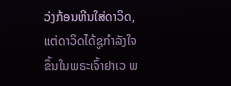ວ່ງກ້ອນຫີນໃສ່ດາວິດ, ແຕ່ດາວິດໄດ້ຊູກຳລັງໃຈຂຶ້ນໃນພຣະເຈົ້າຢາເວ ພ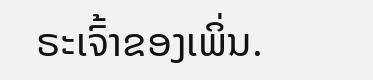ຣະເຈົ້າຂອງເພິ່ນ.